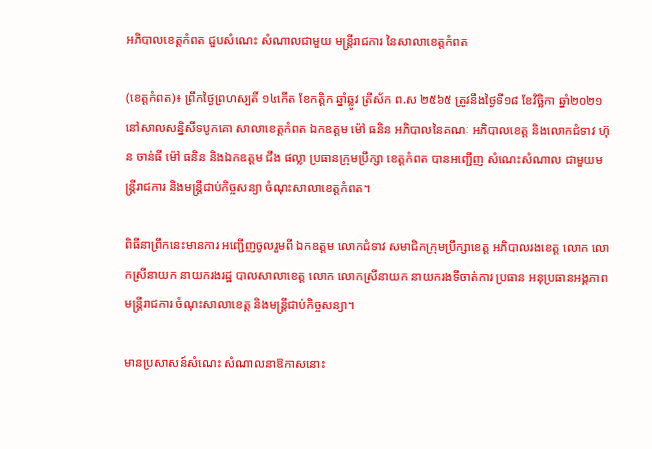អភិបាលខេត្តកំពត ជួបសំណេះ សំណាលជាមួយ មន្ត្រីរាជការ នៃសាលាខេត្តកំពត

(ខេត្តកំពត)៖ ព្រឹកថ្ងៃព្រហស្បតិ៍ ១៤កើត ខែកត្តិក ឆ្នាំឆ្លូវ ត្រីស័ក ព.ស ២៥៦៥ ត្រូវនឹងថ្ងៃទី១៨ ខែវិច្ឆិកា ឆ្នាំ២០២១ នៅសាលសន្និសីទបូកគោ សាលាខេត្តកំពត ឯកឧត្តម ម៉ៅ ធនិន អភិបាលនៃគណៈ អភិបាលខេត្ត និងលោកជំទាវ ហ៊ុន ចាន់ធី ម៉ៅ ធនិន និងឯកឧត្តម ជឹង ផល្លា ប្រធានក្រុមប្រឹក្សា ខេត្តកំពត បានអញ្ជើញ សំណេះសំណាល ជាមួយមន្ត្រីរាជការ និងមន្ត្រីជាប់កិច្ចសន្យា ចំណុះសាលាខេត្តកំពត។

ពិធីនាព្រឹកនេះមានការ អញ្ជើញចូលរួមពី ឯកឧត្តម លោកជំទាវ សមាជិកក្រុមប្រឹក្សាខេត្ត អភិបាលរងខេត្ត លោក លោកស្រីនាយក នាយករងរដ្ឋ បាលសាលាខេត្ត លោក លោកស្រីនាយក នាយករងទីចាត់ការ ប្រធាន អនុប្រធានអង្គភាព មន្ត្រីរាជការ ចំណុះសាលាខេត្ត និងមន្ត្រីជាប់កិច្ចសន្យា។

មានប្រសាសន៍សំណេះ សំណាលនាឱកាសនោះ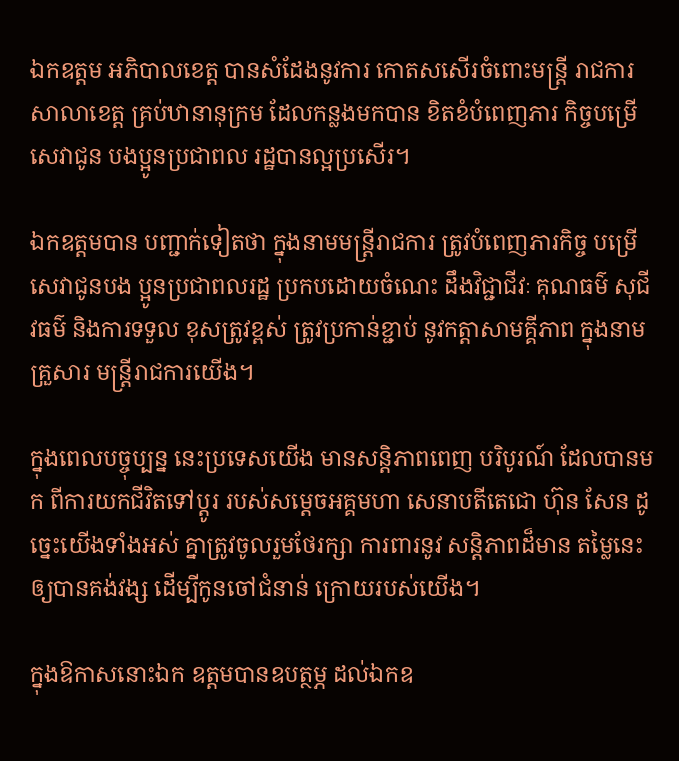ឯកឧត្តម អភិបាលខេត្ត បានសំដែងនូវការ កោតសសើរចំពោះមន្ត្រី រាជការសាលាខេត្ត គ្រប់ឋានានុក្រម ដែលកន្លងមកបាន ខិតខំបំពេញភារ កិច្ចបម្រើសេវាជូន បងប្អូនប្រជាពល រដ្ឋបានល្អប្រសើរ។

ឯកឧត្តមបាន បញ្ជាក់ទៀតថា ក្នុងនាមមន្ត្រីរាជការ ត្រូវបំពេញភារកិច្ច បម្រើសេវាជូនបង ប្អូនប្រជាពលរដ្ឋ ប្រកបដោយចំណេះ ដឹងវិជ្ជាជីវៈ គុណធម៌ សុជីវធម៌ និងការទទួល ខុសត្រូវខ្ពស់ ត្រូវប្រកាន់ខ្ជាប់ នូវកត្តាសាមគ្គីភាព ក្នុងនាមគ្រួសារ មន្ត្រីរាជការយើង។

ក្នុងពេលបច្ចុប្បន្ន នេះប្រទេសយើង មានសន្តិភាពពេញ បរិបូរណ៍ ដែលបានមក ពីការយកជីវិតទៅប្តូរ របស់សម្តេចអគ្គមហា សេនាបតីតេជោ ហ៊ុន សែន ដូច្នេះយើងទាំងអស់ គ្នាត្រូវចូលរួមថែរក្សា ការពារនូវ សន្តិភាពដ៏មាន តម្លៃនេះឲ្យបានគង់វង្ស ដើម្បីកូនចៅជំនាន់ ក្រោយរបស់យើង។

ក្នុងឱកាសនោះឯក ឧត្តមបានឧបត្ថម្ភ ដល់ឯកឧ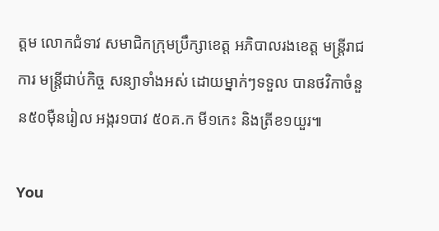ត្តម លោកជំទាវ សមាជិកក្រុមប្រឹក្សាខេត្ត អភិបាលរងខេត្ត មន្ត្រីរាជការ មន្ត្រីជាប់កិច្ច សន្យាទាំងអស់ ដោយម្នាក់ៗទទួល បានថវិកាចំនួន៥០ម៉ឺនរៀល អង្ករ១បាវ ៥០គ.ក មី១កេះ និងត្រីខ១យួរ៕

You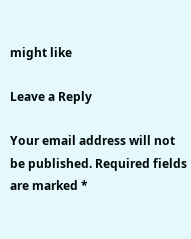might like

Leave a Reply

Your email address will not be published. Required fields are marked *